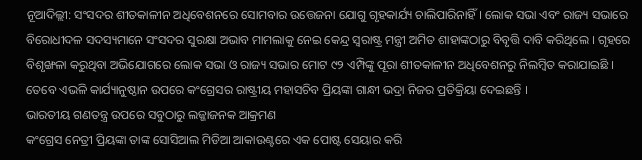ନୂଆଦିଲ୍ଲୀ: ସଂସଦର ଶୀତକାଳୀନ ଅଧିବେଶନରେ ସୋମବାର ଉତ୍ତେଜନା ଯୋଗୁ ଗୃହକାର୍ଯ୍ୟ ଚାଲିପାରିନାହିଁ । ଲୋକ ସଭା ଏବଂ ରାଜ୍ୟ ସଭାରେ ବିରୋଧୀଦଳ ସଦସ୍ୟମାନେ ସଂସଦର ସୁରକ୍ଷା ଅଭାବ ମାମଲାକୁ ନେଇ କେନ୍ଦ୍ର ସ୍ୱରାଷ୍ଟ୍ର ମନ୍ତ୍ରୀ ଅମିତ ଶାହାଙ୍କଠାରୁ ବିବୃତ୍ତି ଦାବି କରିଥିଲେ । ଗୃହରେ ବିଶୃଙ୍ଖଳା କରୁଥିବା ଅଭିଯୋଗରେ ଲୋକ ସଭା ଓ ରାଜ୍ୟ ସଭାର ମୋଟ ୯୨ ଏମ୍ପିଙ୍କୁ ପୂରା ଶୀତକାଳୀନ ଅଧିବେଶନରୁ ନିଲମ୍ବିତ କରାଯାଇଛି । ତେବେ ଏଭଳି କାର୍ଯ୍ୟାନୁଷ୍ଠାନ ଉପରେ କଂଗ୍ରେସର ରାଷ୍ଟ୍ରୀୟ ମହାସଚିବ ପ୍ରିୟଙ୍କା ଗାନ୍ଧୀ ଭଦ୍ରା ନିଜର ପ୍ରତିକ୍ରିୟା ଦେଇଛନ୍ତି ।
ଭାରତୀୟ ଗଣତନ୍ତ୍ର ଉପରେ ସବୁଠାରୁ ଲଜ୍ଜାଜନକ ଆକ୍ରମଣ
କଂଗ୍ରେସ ନେତ୍ରୀ ପ୍ରିୟଙ୍କା ତାଙ୍କ ସୋସିଆଲ ମିଡିଆ ଆକାଉଣ୍ଟରେ ଏକ ପୋଷ୍ଟ ସେୟାର କରି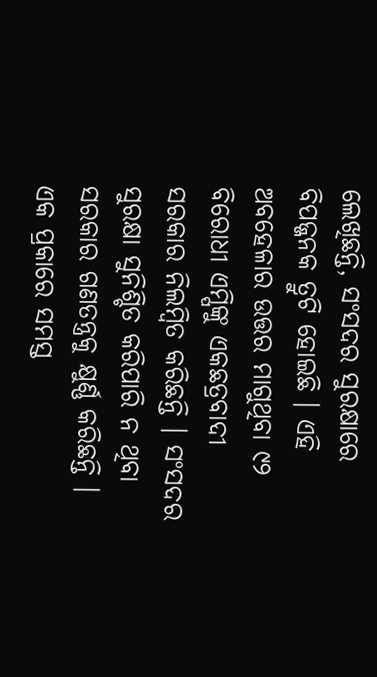ଲେଖିଛନ୍ତି, ସଂସଦର ସୁରକ୍ଷାରେ ବିପଜ୍ଜନକ ତ୍ରୁଟି ହୋଇଛି । ଏହି ଅବହେଳାର ଉତ୍ତର ମାଗୁଥିବା ୯୨ ବିରୋଧୀ ଏମ୍ପିଙ୍କୁ ଏକଛତ୍ରବାଦୀ ସରକାର ନିଲମ୍ବିତ କରିଛନ୍ତି । ସଂସଦର ସୁରକ୍ଷା ସୁନିଶ୍ଚିତ କରିପାରି ନ ଥିବା ସରକାର ଗଣତନ୍ତ୍ରକୁ କ୍ଷୁର୍ଣ୍ଣ କରିଛନ୍ତି । ଏକ ପ୍ରକାରେ ସମସ୍ତ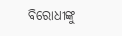ବିରୋଧୀଙ୍କୁ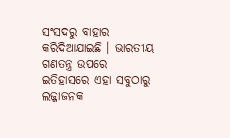ସଂସଦରୁ ବାହାର କରିଦିଆଯାଇଛି । ଭାରତୀୟ ଗଣତନ୍ତ୍ର ଉପରେ ଇତିହାସରେ ଏହା ସବୁଠାରୁ ଲଜ୍ଜାଜନକ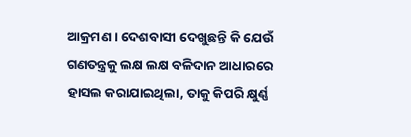ଆକ୍ରମଣ । ଦେଶବାସୀ ଦେଖୁଛନ୍ତି କି ଯେଉଁ ଗଣତନ୍ତ୍ରକୁ ଲକ୍ଷ ଲକ୍ଷ ବଳିଦାନ ଆଧାରରେ ହାସଲ କରାଯାଇଥିଲା, ତାକୁ କିପରି କ୍ଷୁର୍ଣ୍ଣ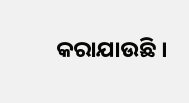କରାଯାଉଛି ।